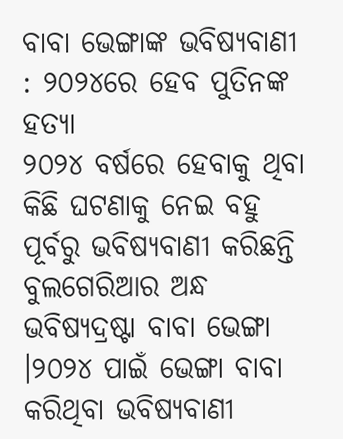ବାବା ଭେଙ୍ଗାଙ୍କ ଭବିଷ୍ୟବାଣୀ : ୨୦୨୪ରେ ହେବ ପୁତିନଙ୍କ ହତ୍ୟା
୨୦୨୪ ବର୍ଷରେ ହେବାକୁ ଥିବା କିଛି ଘଟଣାକୁ ନେଇ ବହୁ ପୂର୍ବରୁ ଭବିଷ୍ୟବାଣୀ କରିଛନ୍ତି ବୁଲଗେରିଆର ଅନ୍ଧ ଭବିଷ୍ୟଦ୍ରଷ୍ଟା ବାବା ଭେଙ୍ଗା ।୨୦୨୪ ପାଇଁ ଭେଙ୍ଗା ବାବା କରିଥିବା ଭବିଷ୍ୟବାଣୀ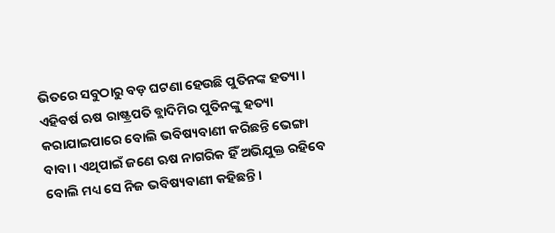ଭିତରେ ସବୁଠାରୁ ବଡ଼ ଘଟଣା ହେଉଛି ପୁତିନଙ୍କ ହତ୍ୟା । ଏହିବର୍ଷ ଋଷ ରାଷ୍ଟ୍ରପତି ବ୍ଲାଦିମିର ପୁତିନଙ୍କୁ ହତ୍ୟା କରାଯାଇପାରେ ବୋଲି ଭବିଷ୍ୟବାଣୀ କରିଛନ୍ତି ଭେଙ୍ଗା ବାବା । ଏଥିପାଇଁ ଜଣେ ଋଷ ନାଗରିକ ହିଁ ଅଭିଯୁକ୍ତ ରହିବେ ବୋଲି ମଧ୍ୟ ସେ ନିଜ ଭବିଷ୍ୟବାଣୀ କହିଛନ୍ତି ।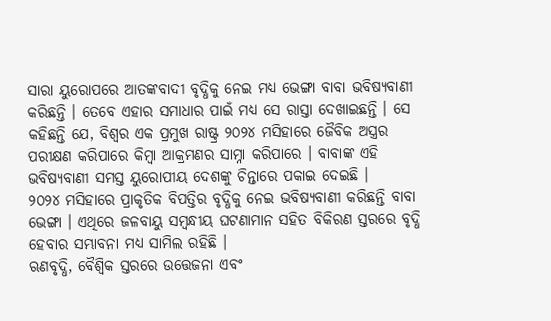ସାରା ୟୁରୋପରେ ଆତଙ୍କବାଦୀ ବୃଦ୍ଧିକୁ ନେଇ ମଧ୍ୟ ଭେଙ୍ଗା ବାବା ଭବିଷ୍ୟବାଣୀ କରିଛନ୍ତି । ତେବେ ଏହାର ସମାଧାର ପାଇଁ ମଧ୍ୟ ସେ ରାସ୍ତା ଦେଖାଇଛନ୍ତି । ସେ କହିଛନ୍ତି ଯେ, ବିଶ୍ୱର ଏକ ପ୍ରମୁଖ ରାଷ୍ଟ୍ର ୨୦୨୪ ମସିହାରେ ଜୈବିକ ଅସ୍ତ୍ରର ପରୀକ୍ଷଣ କରିପାରେ କିମ୍ବା ଆକ୍ରମଣର ସାମ୍ନା କରିପାରେ । ବାବାଙ୍କ ଏହି ଭବିଷ୍ୟବାଣୀ ସମସ୍ତ ୟୁରୋପୀୟ ଦେଶଙ୍କୁ ଚିନ୍ତାରେ ପକାଇ ଦେଇଛି ।
୨୦୨୪ ମସିହାରେ ପ୍ରାକୃତିକ ବିପତ୍ତିର ବୃଦ୍ଧିକୁ ନେଇ ଭବିଷ୍ୟବାଣୀ କରିଛନ୍ତି ବାବା ଭେଙ୍ଗା । ଏଥିରେ ଜଳବାୟୁ ସମ୍ବନ୍ଧୀୟ ଘଟଣାମାନ ସହିତ ବିକିରଣ ସ୍ତରରେ ବୃଦ୍ଧି ହେବାର ସମ୍ଭାବନା ମଧ୍ୟ ସାମିଲ ରହିଛି ।
ଋଣବୃଦ୍ଧି, ବୈଶ୍ୱିକ ସ୍ତରରେ ଉତ୍ତେଜନା ଏବଂ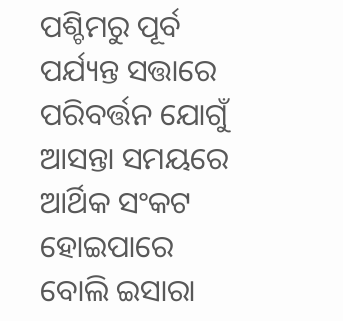ପଶ୍ଚିମରୁ ପୂର୍ବ ପର୍ଯ୍ୟନ୍ତ ସତ୍ତାରେ ପରିବର୍ତ୍ତନ ଯୋଗୁଁ ଆସନ୍ତା ସମୟରେ ଆର୍ଥିକ ସଂକଟ ହୋଇପାରେ ବୋଲି ଇସାରା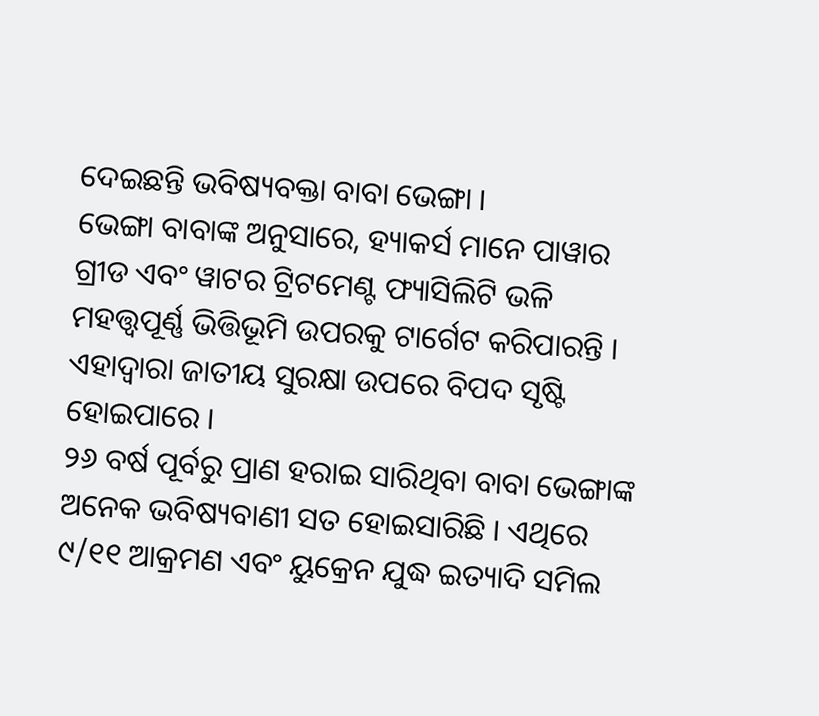ଦେଇଛନ୍ତି ଭବିଷ୍ୟବକ୍ତା ବାବା ଭେଙ୍ଗା ।
ଭେଙ୍ଗା ବାବାଙ୍କ ଅନୁସାରେ, ହ୍ୟାକର୍ସ ମାନେ ପାୱାର ଗ୍ରୀଡ ଏବଂ ୱାଟର ଟ୍ରିଟମେଣ୍ଟ ଫ୍ୟାସିଲିଟି ଭଳି ମହତ୍ତ୍ୱପୂର୍ଣ୍ଣ ଭିତ୍ତିଭୂମି ଉପରକୁ ଟାର୍ଗେଟ କରିପାରନ୍ତି । ଏହାଦ୍ୱାରା ଜାତୀୟ ସୁରକ୍ଷା ଉପରେ ବିପଦ ସୃଷ୍ଟି ହୋଇପାରେ ।
୨୬ ବର୍ଷ ପୂର୍ବରୁ ପ୍ରାଣ ହରାଇ ସାରିଥିବା ବାବା ଭେଙ୍ଗାଙ୍କ ଅନେକ ଭବିଷ୍ୟବାଣୀ ସତ ହୋଇସାରିଛି । ଏଥିରେ ୯/୧୧ ଆକ୍ରମଣ ଏବଂ ୟୁକ୍ରେନ ଯୁଦ୍ଧ ଇତ୍ୟାଦି ସମିଲ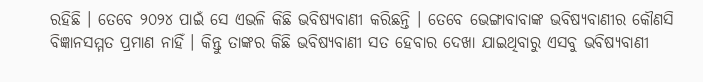ରହିଛି । ତେବେ ୨୦୨୪ ପାଇଁ ସେ ଏଭଳି କିଛି ଭବିଷ୍ୟବାଣୀ କରିଛନ୍ତି । ତେବେ ଭେଙ୍ଗାବାବାଙ୍କ ଭବିଷ୍ୟବାଣୀର କୌଣସି ବିଜ୍ଞାନସମ୍ମତ ପ୍ରମାଣ ନାହିଁ । କିନ୍ତୁ ତାଙ୍କର କିଛି ଭବିଷ୍ୟବାଣୀ ସତ ହେବାର ଦେଖା ଯାଇଥିବାରୁ ଏସବୁ ଭବିଷ୍ୟବାଣୀ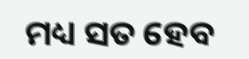ମଧ୍ୟ ସତ ହେବ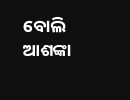ବୋଲି ଆଶଙ୍କା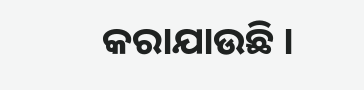କରାଯାଉଛି ।